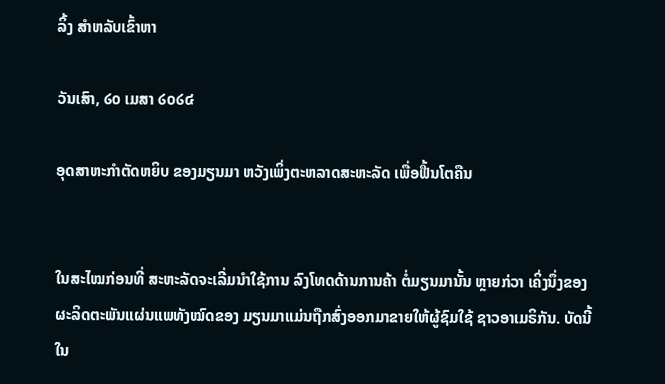ລິ້ງ ສຳຫລັບເຂົ້າຫາ

ວັນເສົາ, ໒໐ ເມສາ ໒໐໒໔

ອຸດສາຫະກໍາຕັດຫຍິບ ຂອງມຽນມາ ຫວັງເພິ່ງຕະຫລາດສະຫະລັດ ເພື່ອຟື້ນໂຕຄືນ


ໃນສະໄໝກ່ອນທີ່ ສະຫະລັດຈະເລີ່ມນໍາໃຊ້ການ ລົງໂທດດ້ານການຄ້າ ຕໍ່ມຽນມານັ້ນ ຫຼາຍກ່ວາ ເຄິ່ງນຶ່ງຂອງຜະລິດຕະພັນແຜ່ນແພທັງໝົດຂອງ ມຽນມາແມ່ນຖືກສົ່ງອອກມາຂາຍໃຫ້ຜູ້ຊົມໃຊ້ ຊາວອາເມຣິກັນ. ບັດນີ້ ໃນ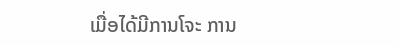ເມື່ອໄດ້ມີການໂຈະ ການ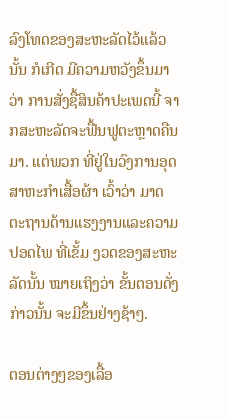ລົງໂທດຂອງສະຫະລັດໄວ້ແລ້ວນັ້ນ ກໍເກີດ ມີຄວາມຫວັງຂຶ້ນມາວ່າ ການສັ່ງຊື້ສິນຄ້າປະເພດນີ້ ຈາກສະຫະລັດຈະຟື້ນຟູຕະຫຼາດຄືນມາ. ແຕ່ພວກ ທີ່ຢູ່ໃນວົງການອຸດສາຫະກໍາເສື້ອຜ້າ ເວົ້າວ່າ ມາດ ຕະຖານດ້ານແຮງງານແລະຄວາມປອດໄພ ທີ່ເຂັ້ມ ງວດຂອງສະຫະລັດນັ້ນ ໝາຍເຖິງວ່າ ຂັ້ນຕອນດັ່ງ ກ່າວນັ້ນ ຈະມີຂຶ້ນຢ່າງຊ້າໆ.

ຕອນຕ່າງໆຂອງເລື້ອ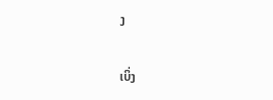ງ

ເບິ່ງ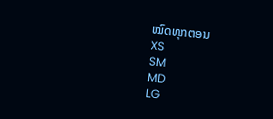ໝົດທຸກຕອນ
XS
SM
MD
LG